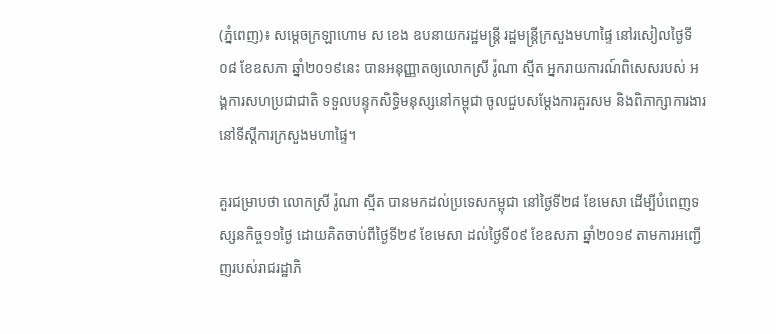(ភ្នំពេញ)៖ សម្ដេចក្រឡាហោម ស ខេង ឧបនាយករដ្ឋមន្ដ្រី រដ្ឋមន្ដ្រីក្រសួងមហាផ្ទៃ នៅរសៀលថ្ងៃទី០៨ ខែឧសភា ឆ្នាំ២០១៩នេះ បានអនុញ្ញាតឲ្យលោកស្រី រ៉ូណា ស្មីត អ្នករាយការណ៍ពិសេសរបស់ អង្គការសហប្រជាជាតិ ទទួលបន្ទុកសិទ្ធិមនុស្សនៅកម្ពុជា ចូលជួបសម្ដែងការគួរសម និងពិភាក្សាការងារ នៅទីស្ដីការក្រសួងមហាផ្ទៃ។

គួរជម្រាបថា លោកស្រី រ៉ូណា ស្មីត បានមកដល់ប្រទេសកម្ពុជា នៅថ្ងៃទី២៨ ខែមេសា ដើម្បីបំពេញទស្សនកិច្ច១១ថ្ងៃ ដោយគិតចាប់ពីថ្ងៃទី២៩ ខែមេសា ដល់ថ្ងៃទី០៩ ខែឧសភា ឆ្នាំ២០១៩ តាមការអញ្ជើញរបស់រាជរដ្ឋាភិ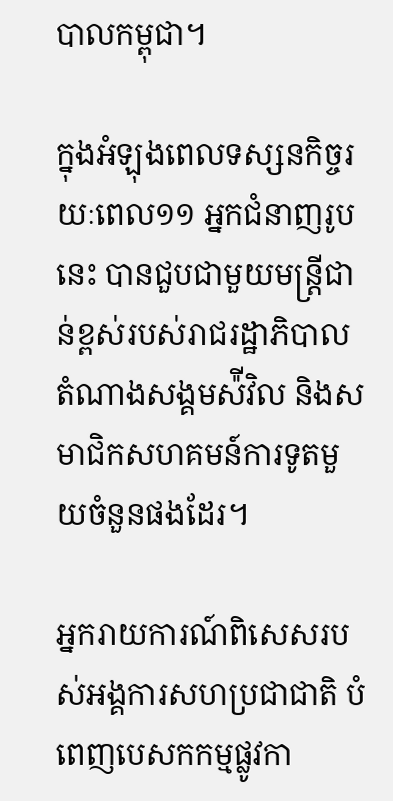បាលកម្ពុជា។

ក្នុងអំឡុងពេលទស្សនកិច្ចរយៈពេល១១ អ្នកជំនាញរូបនេះ បានជួបជាមួយមន្រ្តីជាន់ខ្ពស់របស់រាជរដ្ឋាភិបាល តំណាងសង្គមស៉ីវិល និងសមាជិកសហគមន៍ការទូតមួយចំនួនផងដែរ។

អ្នករាយការណ៍ពិសេសរបស់អង្គការសហប្រជាជាតិ បំពេញបេសកកម្មផ្លូវកា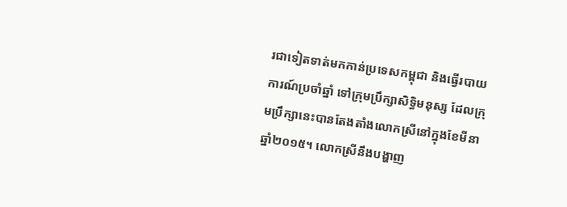រជាទៀតទាត់មកកាន់ប្រទេសកម្ពុជា និងធ្វើរបាយការណ៍ប្រចាំឆ្នាំ ទៅក្រុមប្រឹក្សាសិទ្ធិមនុស្ស ដែលក្រុមប្រឹក្សានេះបានតែងតាំងលោកស្រីនៅក្នុងខែមីនា ឆ្នាំ២០១៥។ លោកស្រីនឹងបង្ហាញ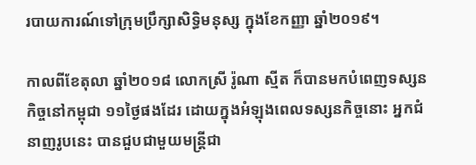របាយការណ៍ទៅក្រុមប្រឹក្សាសិទ្ធិមនុស្ស ក្នុងខែកញ្ញា ឆ្នាំ២០១៩។

កាលពីខែតុលា ឆ្នាំ២០១៨ លោកស្រី រ៉ូណា ស្មីត ក៏បានមកបំពេញទស្សនកិច្ចនៅកម្ពុជា ១១ថ្ងៃផងដែរ ដោយក្នុងអំឡុងពេលទស្សនកិច្ចនោះ អ្នកជំនាញរូបនេះ បានជួបជាមួយមន្រ្តីជា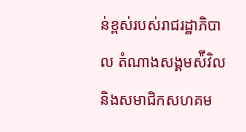ន់ខ្ពស់របស់រាជរដ្ឋាភិបាល តំណាងសង្គមស៉ីវិល និងសមាជិកសហគម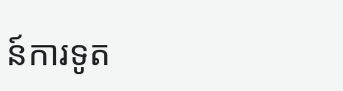ន៍ការទូត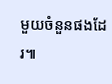មួយចំនួនផងដែរ៕